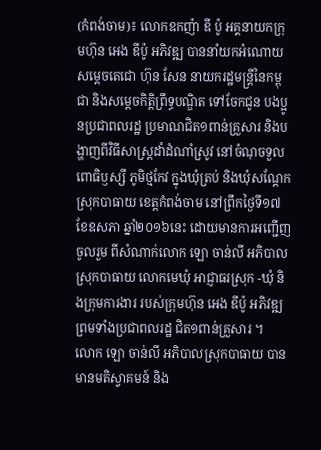(កំពង់ចាម)៖ លោកឧកញ៉ា ឌី ប៉ូ អគ្គនាយកក្រុមហ៊ុន អេង ឌីប៉ូ អភិវឌ្ឍ បាននាំយកអំណោយ សម្ដេចតេជោ ហ៊ុន សែន នាយករដ្ឋមន្រ្តីនៃកម្ពុជា និងសម្ដេចកិត្តិព្រឹទ្ធបណ្ឌិត ទៅចែកជូន បងប្អូនប្រជាពលរដ្ឋ ប្រមាណជិត១ពាន់គ្រួសារ និងបង្ហាញពីវិធីសាស្រ្តដាំដំណាំស្រូវ នៅចំណុចទួលពោធិឫស្សី ភូមិថ្មកែវ ក្នុងឃុំត្រប់ និងឃុំសណ្ដែក ស្រុកបាធាយ ខេត្តកំពង់ចាម នៅព្រឹកថ្ងៃទី១៧ ខែឧសភា ឆ្នាំ២០១៦នេះ ដោយមានការអញ្ជើញចូលរួម ពីសំណាក់លោក ឡោ ចាន់លី អភិបាលស្រុកបាធាយ លោកមេឃុំ អាជ្ញាធរស្រុក -ឃុំ និងក្រុមការងារ របស់ក្រុមហ៊ុន អេង ឌីប៉ូ អភិវឌ្ឍ ព្រមទាំងប្រជាពលរដ្ឋ ជិត១ពាន់គ្រួសារ ។
លោក ឡោ ចាន់លី អភិបាលស្រុកបាធាយ បានមានមតិស្វាគមន៍ និង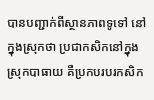បានបញ្ជាក់ពីស្ថានភាពទូទៅ នៅក្នុងស្រុកថា ប្រជាកសិកនៅក្នុងស្រុកបាធាយ គឺប្រកបរបរកសិក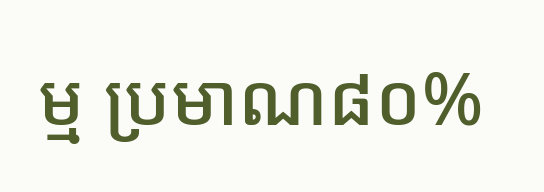ម្ម ប្រមាណ៨០%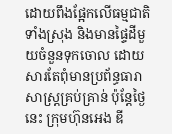ដោយពឹងផ្អែកលើធម្មជាតិទាំងស្រុង និងមានផ្ទៃដីមួយចំនួនទុកចោល ដោយសារតែពុំមានប្រព័ន្ធធារាសាស្រ្តគ្រប់គ្រាន់ ប៉ុន្តែថ្ងៃនេះ ក្រុមហ៊ុនអេង ឌី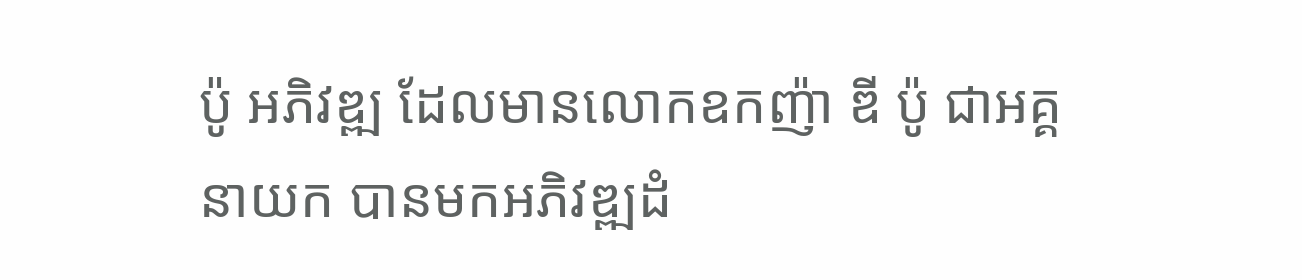ប៉ូ អភិវឌ្ឍ ដែលមានលោកឧកញ៉ា ឌី ប៉ូ ជាអគ្គនាយក បានមកអភិវឌ្ឍដំ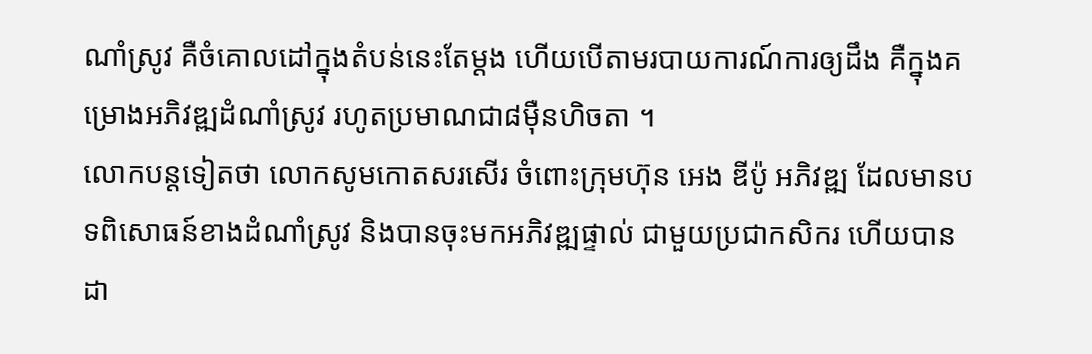ណាំស្រូវ គឺចំគោលដៅក្នុងតំបន់នេះតែម្ដង ហើយបើតាមរបាយការណ៍ការឲ្យដឹង គឺក្នុងគម្រោងអភិវឌ្ឍដំណាំស្រូវ រហូតប្រមាណជា៨ម៉ឺនហិចតា ។
លោកបន្តទៀតថា លោកសូមកោតសរសើរ ចំពោះក្រុមហ៊ុន អេង ឌីប៉ូ អភិវឌ្ឍ ដែលមានបទពិសោធន៍ខាងដំណាំស្រូវ និងបានចុះមកអភិវឌ្ឍផ្ទាល់ ជាមួយប្រជាកសិករ ហើយបានដា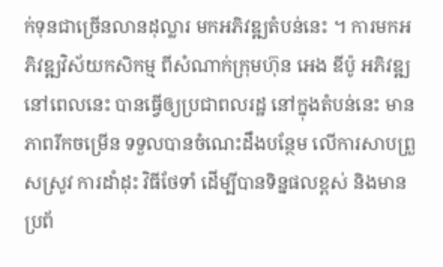ក់ទុនជាច្រើនលានដុល្លារ មកអភិវឌ្ឍតំបន់នេះ ។ ការមកអភិវឌ្ឍវិស័យកសិកម្ម ពីសំណាក់ក្រុមហ៊ុន អេង ឌីប៉ូ អភិវឌ្ឍ នៅពេលនេះ បានធ្វើឲ្យប្រជាពលរដ្ឋ នៅក្នុងតំបន់នេះ មានភាពរីកចម្រើន ទទួលបានចំណេះដឹងបន្ថែម លើការសាបព្រួសស្រូវ ការដាំដុះ វិធីថែទាំ ដើម្បីបានទិន្នផលខ្ពស់ និងមានប្រព័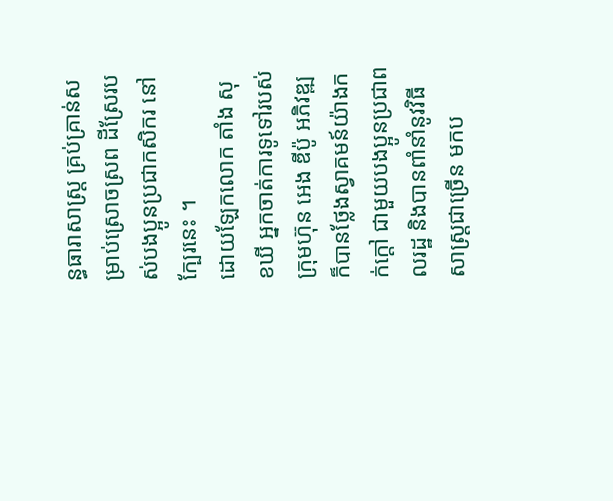ន្ធធារាសាស្ត្រ គ្រប់គ្រាន់សម្រាប់ស្រោចស្រព ដីស្រែរបស់បងប្អូនប្រជាកសិករ នៅក្បែរនេះ ។
ដោយឡែកលោក តាំង សុខឃី អ្នកចាត់ការទូទៅរបស់ក្រុមហ៊ុន អេង ឌីប៉ូ អភិវឌ្ឍ ក៏បានថ្លែងស្វាគមន៍យ៉ាងកក់ក្ដៅ ជាមួយបងប្អូនប្រជាពលរដ្ឋ និងបានពាំនាំនូវវិធីសាស្រ្តជាច្រើន មកប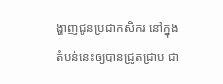ង្ហាញជូនប្រជាកសិករ នៅក្នុងតំបន់នេះឲ្យបានជ្រូតជ្រាប ជា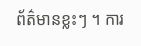ព័ត៌មានខ្លះៗ ។ ការ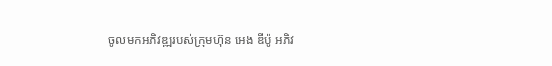ចូលមកអភិវឌ្ឍរបស់ក្រុមហ៊ុន អេង ឌីប៉ូ អភិវ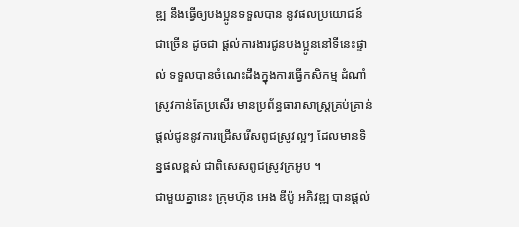ឌ្ឍ នឹងធ្វើឲ្យបងប្អូនទទួលបាន នូវផលប្រយោជន៍ជាច្រើន ដូចជា ផ្ដល់ការងារជូនបងប្អូននៅទីនេះផ្ទាល់ ទទួលបានចំណេះដឹងក្នុងការធ្វើកសិកម្ម ដំណាំស្រូវកាន់តែប្រសើរ មានប្រព័ន្ធធារាសាស្រ្តគ្រប់គ្រាន់ ផ្ដល់ជូននូវការជ្រើសរើសពូជស្រូវល្អៗ ដែលមានទិន្នផលខ្ពស់ ជាពិសេសពូជស្រូវក្រអូប ។
ជាមួយគ្នានេះ ក្រុមហ៊ុន អេង ឌីប៉ូ អភិវឌ្ឍ បានផ្ដល់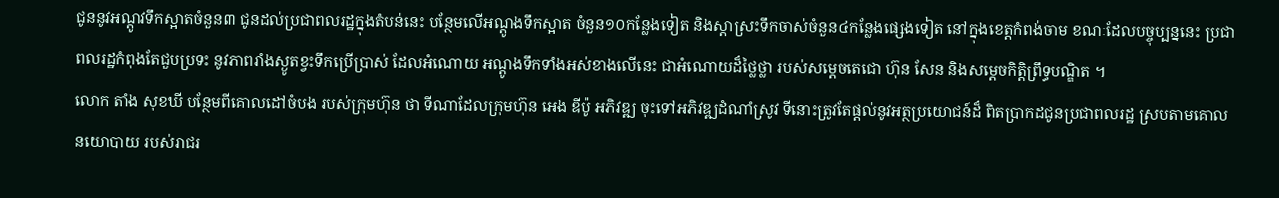ជូននូវអណ្ដូវទឹកស្អាតចំនួន៣ ជូនដល់ប្រជាពលរដ្ឋក្នុងតំបន់នេះ បន្ថែមលើអណ្ដូងទឹកស្អាត ចំនួន១០កន្លែងទៀត និងស្ដាស្រះទឹកចាស់ចំនួន៤កន្លែងផ្សេងទៀត នៅក្នុងខេត្តកំពង់ចាម ខណៈដែលបច្ចុប្បន្ននេះ ប្រជាពលរដ្ឋកំពុងតែជួបប្រទះ នូវភាពរាំងស្ងូតខ្វះទឹកប្រើប្រាស់ ដែលអំណោយ អណ្ដូងទឹកទាំងអស់ខាងលើនេះ ជាអំណោយដ៏ថ្លៃថ្លា របស់សម្ដេចតេជោ ហ៊ុន សែន និងសម្ដេចកិត្តិព្រឹទ្ធបណ្ឌិត ។
លោក តាំង សុខឃី បន្ថែមពីគោលដៅចំបង របស់ក្រុមហ៊ុន ថា ទីណាដែលក្រុមហ៊ុន អេង ឌីប៉ូ អភិវឌ្ឍ ចុះទៅអភិវឌ្ឍដំណាំស្រូវ ទីនោះត្រូវតែផ្ដល់នូវអត្ថប្រយោជន៍ដ៏ ពិតប្រាកដជូនប្រជាពលរដ្ឋ ស្របតាមគោលនយោបាយ របស់រាជរ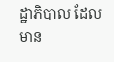ដ្ឋាភិបាល ដែលមាន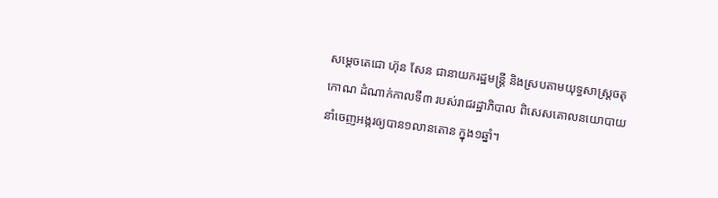សម្ដេចតេជោ ហ៊ុន សែន ជានាយករដ្ឋមន្រ្តី និងស្របតាមយុទ្ធសាស្រ្តចតុកោណ ដំណាក់កាលទី៣ របស់រាជរដ្ឋាភិបាល ពិសេសគោលនយោបាយ នាំចេញអង្ករឲ្យបាន១លានតោន ក្នុង១ឆ្នាំ។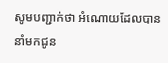សូមបញ្ជាក់ថា អំណោយដែលបាននាំមកជូន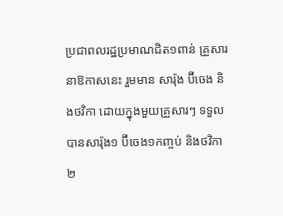ប្រជាពលរដ្ឋប្រមាណជិត១ពាន់ គ្រួសារនាឱកាសនេះ រួមមាន សារ៉ុង ប៊ីចេង និងថវិកា ដោយក្នុងមួយគ្រួសារៗ ទទួលបានសារ៉ុង១ ប៊ីចេង១កញ្ចប់ និងថវិកា២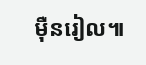ម៉ឺនរៀល៕